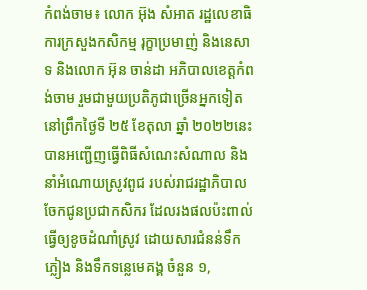កំពង់ចាម៖ លោក អ៊ុង សំអាត រដ្ឋលេខាធិការក្រសួងកសិកម្ម រុក្ខាប្រមាញ់ និងនេសាទ និងលោក អ៊ុន ចាន់ដា អភិបាលខេត្តកំពង់ចាម រួមជាមួយប្រតិភូជាច្រើនអ្នកទៀត នៅព្រឹកថ្ងៃទី ២៥ ខែតុលា ឆ្នាំ ២០២២នេះ បានអញ្ជើញធ្វើពិធីសំណេះសំណាល និងនាំអំណោយស្រូវពូជ របស់រាជរដ្ឋាភិបាល ចែកជូនប្រជាកសិករ ដែលរងផលប៉ះពាល់ធ្វើឲ្យខូចដំណាំស្រូវ ដោយសារជំនន់ទឹកភ្លៀង និងទឹកទន្លេមេគង្គ ចំនួន ១,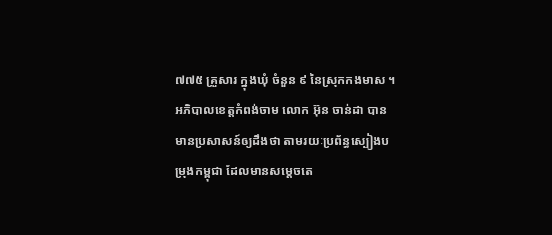៧៧៥ គ្រួសារ ក្នុងឃុំ ចំនួន ៩ នៃស្រុកកងមាស ។
អភិបាលខេត្តកំពង់ចាម លោក អ៊ុន ចាន់ដា បានមានប្រសាសន៍ឲ្យដឹងថា តាមរយៈប្រព័ន្ធស្បៀងបម្រុងកម្ពុជា ដែលមានសម្តេចតេ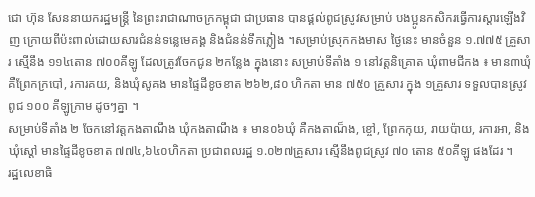ជោ ហ៊ុន សែននាយករដ្ឋមន្ត្រី នៃព្រះរាជាណាចក្រកម្ពុជា ជាប្រធាន បានផ្គល់ពូជស្រូវសម្រាប់ បងប្អូនកសិករធ្វើការស្ដារឡើងវិញ ក្រោយពីប៉ះពាល់ដោយសារជំនន់ទន្លេមេគង្គ និងជំនន់ទឹកភ្លៀង ។សម្រាប់ស្រុកកងមាស ថ្ងៃនេះ មានចំនួន ១.៧៧៥ គ្រួសារ ស្មើនឹង ១១៤តោន ៧០០គីឡូ ដែលត្រូវចែកជូន ២កន្លែង ក្នុងនោះ សម្រាប់ទីតាំង ១ នៅវត្តនិគ្រោត ឃុំពាមជីកង ៖ មាន៣ឃុំ គឺព្រែកក្របៅ, រការគយ, និងឃុំសូគង មានផ្ទៃដីខូចខាត ២៦២,៨០ ហិកតា មាន ៧៥០ គ្រួសារ ក្នុង ១គ្រួសារ ទទួលបានស្រូវពូជ ១០០ គីឡូក្រាម ដូចៗគ្នា ។
សម្រាប់ទីតាំង ២ ចែកនៅវត្តកងតាណឹង ឃុំកងតាណឹង ៖ មាន០៦ឃុំ គឺកងតាណ៏ង, ខ្ចៅ, ព្រែកកុយ, រាយប៉ាយ, រការអា, និងឃុំស្តៅ មានផ្ទៃដីខូចខាត ៧៧៤,៦៤០ហិកតា ប្រជាពលរដ្ឋ ១.០២៧គ្រួសារ ស្មើនឹងពូជស្រូវ ៧០ តោន ៥០គីឡូ ផងដែរ ។
រដ្ឋលេខាធិ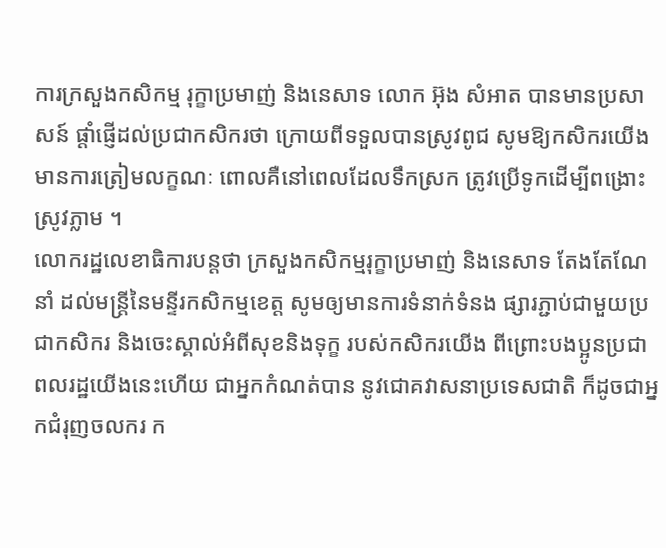ការក្រសួងកសិកម្ម រុក្ខាប្រមាញ់ និងនេសាទ លោក អ៊ុង សំអាត បានមានប្រសាសន៍ ផ្តាំផ្ញើដល់ប្រជាកសិករថា ក្រោយពីទទួលបានស្រូវពូជ សូមឱ្យកសិករយើង មានការត្រៀមលក្ខណៈ ពោលគឺនៅពេលដែលទឹកស្រក ត្រូវប្រើទូកដើម្បីពង្រោះស្រូវភ្លាម ។
លោករដ្ឋលេខាធិការបន្តថា ក្រសួងកសិកម្មរុក្ខាប្រមាញ់ និងនេសាទ តែងតែណែនាំ ដល់មន្ត្រីនៃមន្ទីរកសិកម្មខេត្ត សូមឲ្យមានការទំនាក់ទំនង ផ្សារភ្ជាប់ជាមួយប្រជាកសិករ និងចេះស្គាល់អំពីសុខនិងទុក្ខ របស់កសិករយើង ពីព្រោះបងប្អូនប្រជាពលរដ្ឋយើងនេះហើយ ជាអ្នកកំណត់បាន នូវជោគវាសនាប្រទេសជាតិ ក៏ដូចជាអ្នកជំរុញចលករ ក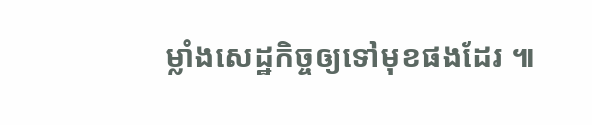ម្លាំងសេដ្ឋកិច្ចឲ្យទៅមុខផងដែរ ៕